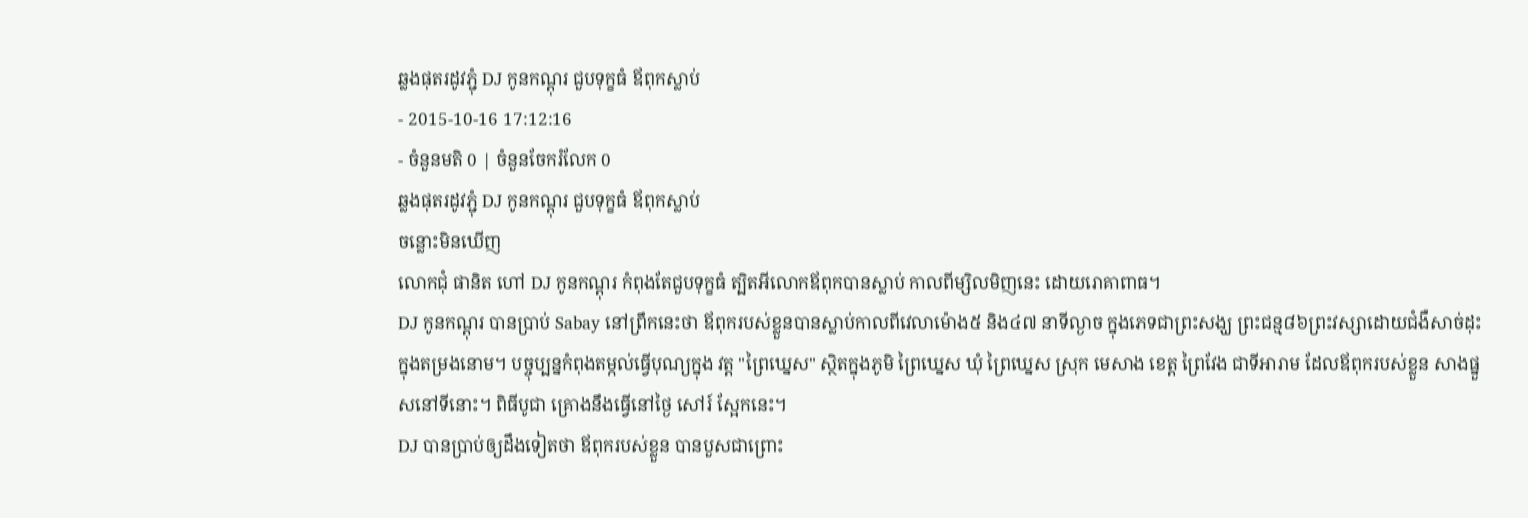ឆ្លងផុតរដូវភ្ជុំ DJ កូនកណ្ដុរ ជួបទុក្ខធំ ឪពុកស្លាប់
- 2015-10-16 17:12:16
- ចំនួនមតិ 0 | ចំនួនចែករំលែក 0
ឆ្លងផុតរដូវភ្ជុំ DJ កូនកណ្ដុរ ជួបទុក្ខធំ ឪពុកស្លាប់
ចន្លោះមិនឃើញ
លោកជុំ ផានិត ហៅ DJ កូនកណ្ដុរ កំពុងតែជួបទុក្ខធំ ត្បិតអីលោកឪពុកបានស្លាប់ កាលពីម្សិលមិញនេះ ដោយរោគាពាធ។
DJ កូនកណ្ដុរ បានប្រាប់ Sabay នៅព្រឹកនេះថា ឪពុករបស់ខ្លួនបានស្លាប់កាលពីវេលាម៉ោង៥ និង៤៧ នាទីល្ងាច ក្នុងភេទជាព្រះសង្ឃ ព្រះជន្ម៨៦ព្រះវស្សាដោយជំងឺសាច់ដុះក្នុងតម្រងនោម។ បច្ចុប្បន្នកំពុងតម្កល់ធ្វើបុណ្យក្នុង វត្ត "ព្រៃឃ្នេស" ស្ថិតក្នុងភូមិ ព្រៃឃ្នេស ឃុំ ព្រៃឃ្នេស ស្រុក មេសាង ខេត្ត ព្រៃវែង ជាទីអារាម ដែលឪពុករបស់ខ្លួន សាងផ្នួសនៅទីនោះ។ ពិធីបូជា គ្រោងនឹងធ្វើនៅថ្ងៃ សៅរ៍ ស្អែកនេះ។
DJ បានប្រាប់ឲ្យដឹងទៀតថា ឪពុករបស់ខ្លួន បានបួសជាព្រោះ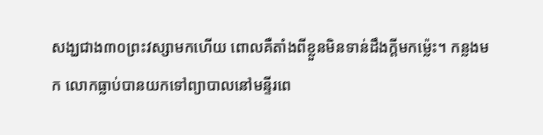សង្ឃជាង៣០ព្រះវស្សាមកហើយ ពោលគឺតាំងពីខ្លួនមិនទាន់ដឹងក្ដីមកម្ល៉េះ។ កន្លងមក លោកធ្លាប់បានយកទៅព្យាបាលនៅមន្ទីរពេ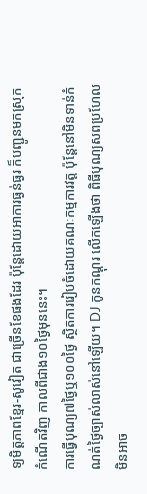ទ្យមិត្តភាពខ្មែរ-សូវៀត ជាច្រើនខែផងដែរ ប៉ុន្តែដោយអាការធ្ងន់ធ្ងរ ក៏បញ្ជូនមកស្រុកកំណើតវិញ កាលពីជាង១០ថ្ងៃមុននេះ។
ការធ្វើបុណ្យ៧ថ្ងៃឬ១០០ថ្ងៃ ស្ថិតការរៀបចំដោយគណៈកម្មការវត្ត ប៉ុន្តែនៅមិនទាន់កំណត់ថ្ងៃច្បាស់លាស់នៅឡើយ។ DJ កូនកណ្ដុរ លើកឡើងថា ពិធីបុណ្យសពប្រហែលមិនអាច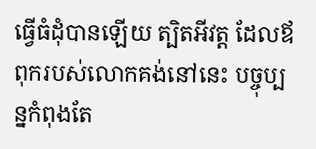ធ្វើធំដុំបានឡើយ ត្បិតអីវត្ត ដែលឪពុករបស់លោកគង់នៅនេះ បច្ចុប្បន្នកំពុងតែ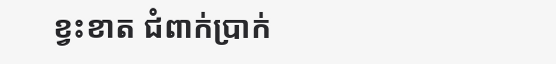ខ្វះខាត ជំពាក់ប្រាក់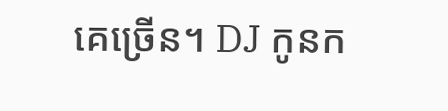គេច្រើន។ DJ កូនក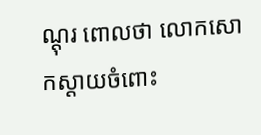ណ្ដុរ ពោលថា លោកសោកស្ដាយចំពោះ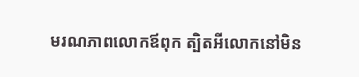មរណភាពលោកឪពុក ត្បិតអីលោកនៅមិន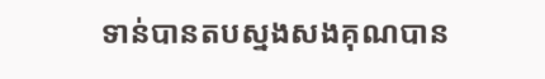ទាន់បានតបស្នងសងគុណបាន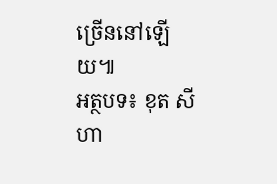ច្រើននៅឡើយ៕
អត្ថបទ៖ ខុត សីហា